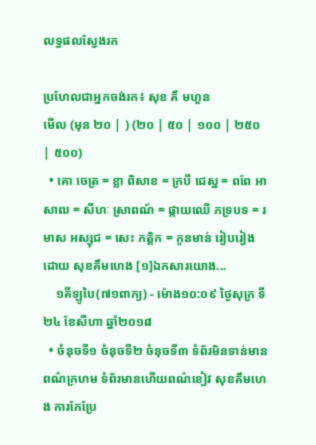លទ្ធផលស្វែងរក

ប្រហែលជាអ្នកចង់រក៖ សុខ គឹ មហួន
មើល (មុន ២០ | ) (២០ | ៥០ | ១០០ | ២៥០ | ៥០០)
  • គោ ចេត្រ = ខ្លា ពិសាខ = ក្របី ជេស្ឋ = ពពែ អាសាឍ = សីហៈ ស្រាពណ៍ = ផ្កាយឈើ ភទ្របទ = រមាស អស្សុជ = សេះ កត្តិក = កូនមាន់ រៀបរៀងដោយ សុខគឹមហេង [១]ឯកសារយោង...
    ១គីឡូបៃ(៧១ពាក្យ) - ម៉ោង១០:០៩ ថ្ងៃសុក្រ ទី២៤ ខែសីហា ឆ្នាំ២០១៨
  • ចំនុចទី១ ចំនុចទី២ ចំនុចទី៣ ទំព័រមិនទាន់មានពណ៌ក្រហម ទំព័រមានហើយពណ៌ខៀវ សុខគឹមហេង ការកែប្រែ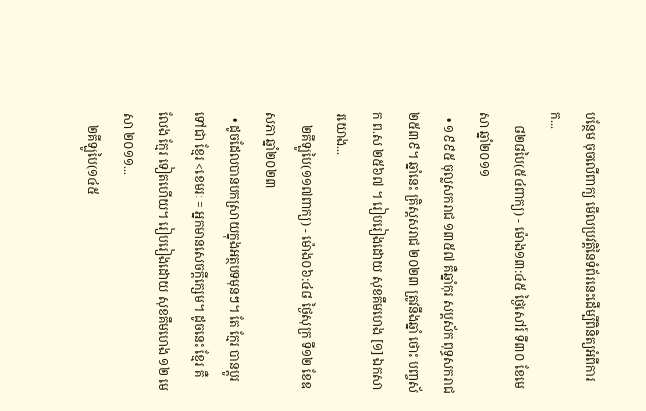បន្ថែម ចុចលើពាក្យ មើលប្រវត្តិនៃទំព័រនេះដើម្បីពិនិត្យអំពីការក...
    ៨២៨បៃ(៥៤ពាក្យ) - ម៉ោង១៣:៤៥ ថ្ងៃសៅរ៍ ទី៣០ ខែមេសា ឆ្នាំ២០១១
  • ១៩៩៥ ចុល្លសករាជ ១៣៥៧ គឺឆ្នាំកុរ សប្ដស័ក ពុទ្ធសករាជ២៥៣៩។ ឆ្នាំនេះ គ្រិស្តសរាជ ២០២៣ ត្រូវនឹងឆ្នាំ ថោះ បញ្ចស័ក ព.ស ២៥៦៧ ។ រៀបរៀងដោយ សុខគឹមហេង [១] ឯកសារយោង...
    ២គីឡូបៃ(១១៧ពាក្យ) - ម៉ោង០៦:៤៨ ថ្ងៃសុក្រ ទី១២ ខែឧសភា ឆ្នាំ២០២៣
  • ដូចដែលបានបកស្រាយក្នុងអត្ថបទមុនៗ។ តែ ក្មែរ បានប្ដូរទៅជា ខ្មែរ <ខេមរៈ = អ្នកមានសេចក្ដីក្សេម។ ដូចនេះ ខ្មែរ គឺ លែង ក្មែរ ទៀតហើយ។ រៀបរៀងដោយ សុខគឹមហេង ១២ មេសា ២០១១...
    ២គីឡូបៃ(១៤៥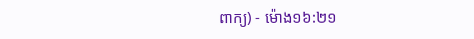ពាក្យ) - ម៉ោង១៦:២១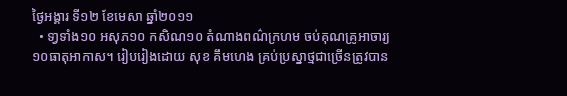ថ្ងៃអង្គារ ទី១២ ខែមេសា ឆ្នាំ២០១១
  • ទា្វទាំង១០ អសុភ១០ កសិណ១០ តំណាងពណ៌ក្រហម ចប់គុណគ្រូអាចារ្យ១០ធាតុអាកាស។ រៀបរៀងដោយ សុខ គឹមហេង គ្រប់ប្រស្នាថ្មជាច្រើនត្រូវបាន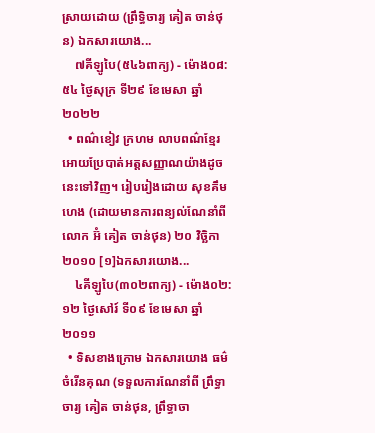ស្រាយដោយ (ព្រឹទ្ធិចារ្យ គៀត ចាន់ថុន) ឯកសារយោង...
    ៧គីឡូបៃ(៥៤៦ពាក្យ) - ម៉ោង០៨:៥៤ ថ្ងៃសុក្រ ទី២៩ ខែមេសា ឆ្នាំ២០២២
  • ពណ៌ខៀវ ក្រហម លាបពណ៌ខ្មែរអោយប្រែបាត់អត្តសញ្ញាណយ៉ាងដូចនេះទៅវិញ។ រៀបរៀងដោយ សុខគឹមហេង (ដោយមានការពន្យល់ណែនាំពីលោក អ៊ំ គៀត ចាន់ថុន) ២០ វិច្ឆិកា ២០១០ [១]ឯកសារយោង...
    ៤គីឡូបៃ(៣០២ពាក្យ) - ម៉ោង០២:១២ ថ្ងៃសៅរ៍ ទី០៩ ខែមេសា ឆ្នាំ២០១១
  • ទិសខាងក្រោម ឯកសារយោង ធម៌ចំរើនគុណ (ទទួលការណែនាំពី ព្រឹទ្ធាចារ្យ គៀត ចាន់ថុន, ព្រឹទ្ធាចា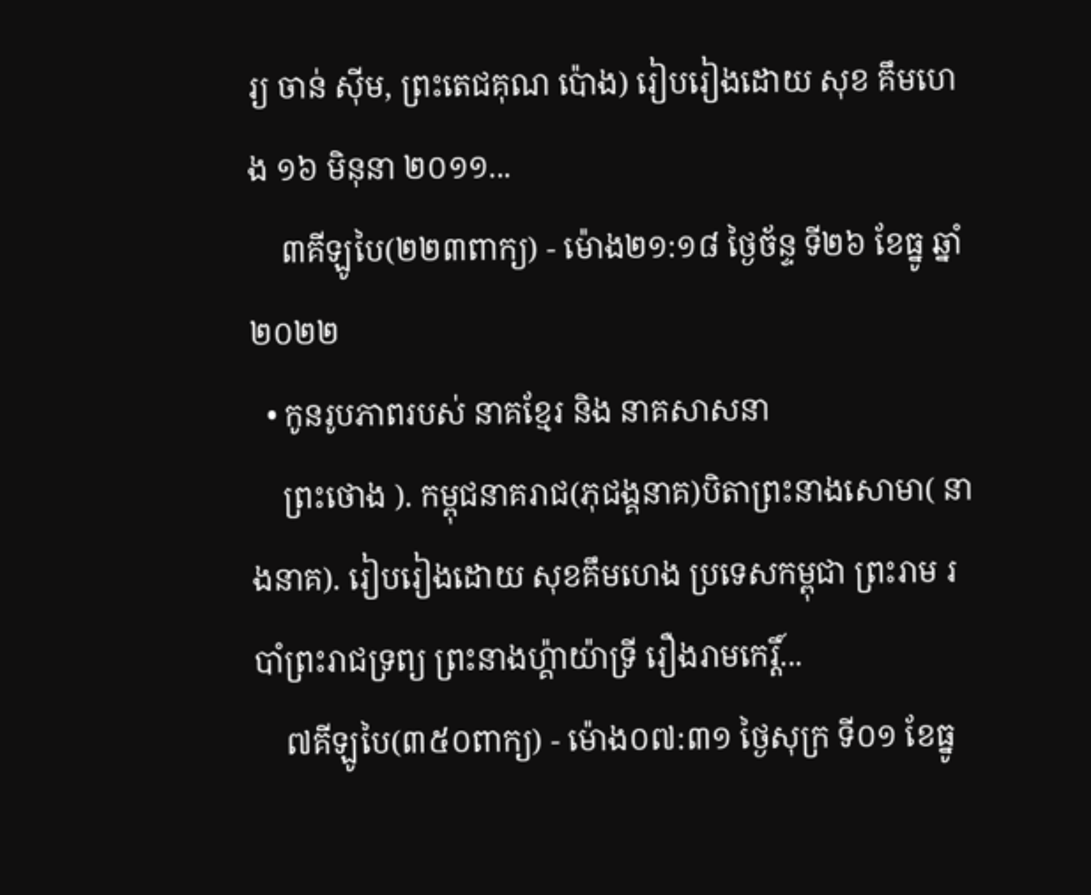រ្យ ចាន់ ស៊ីម, ព្រះតេជគុណ ប៉ោង) រៀបរៀងដោយ សុខ គឹមហេង ១៦ មិនុនា ២០១១...
    ៣គីឡូបៃ(២២៣ពាក្យ) - ម៉ោង២១:១៨ ថ្ងៃច័ន្ទ ទី២៦ ខែធ្នូ ឆ្នាំ២០២២
  • កូនរូបភាពរបស់ នាគខ្មែរ និង នាគសាសនា
    ព្រះថោង ). កម្ពុជនាគរាជ(ភុជង្គនាគ)បិតាព្រះនាងសោមា( នាងនាគ). រៀបរៀងដោយ សុខគឹមហេង ប្រទេសកម្ពុជា ព្រះរាម របាំព្រះរាជទ្រព្យ ព្រះនាងហ្គ៉ាយ៉ាទ្រី រឿងរាមកេរ្តិ៍...
    ៧គីឡូបៃ(៣៥០ពាក្យ) - ម៉ោង០៧:៣១ ថ្ងៃសុក្រ ទី០១ ខែធ្នូ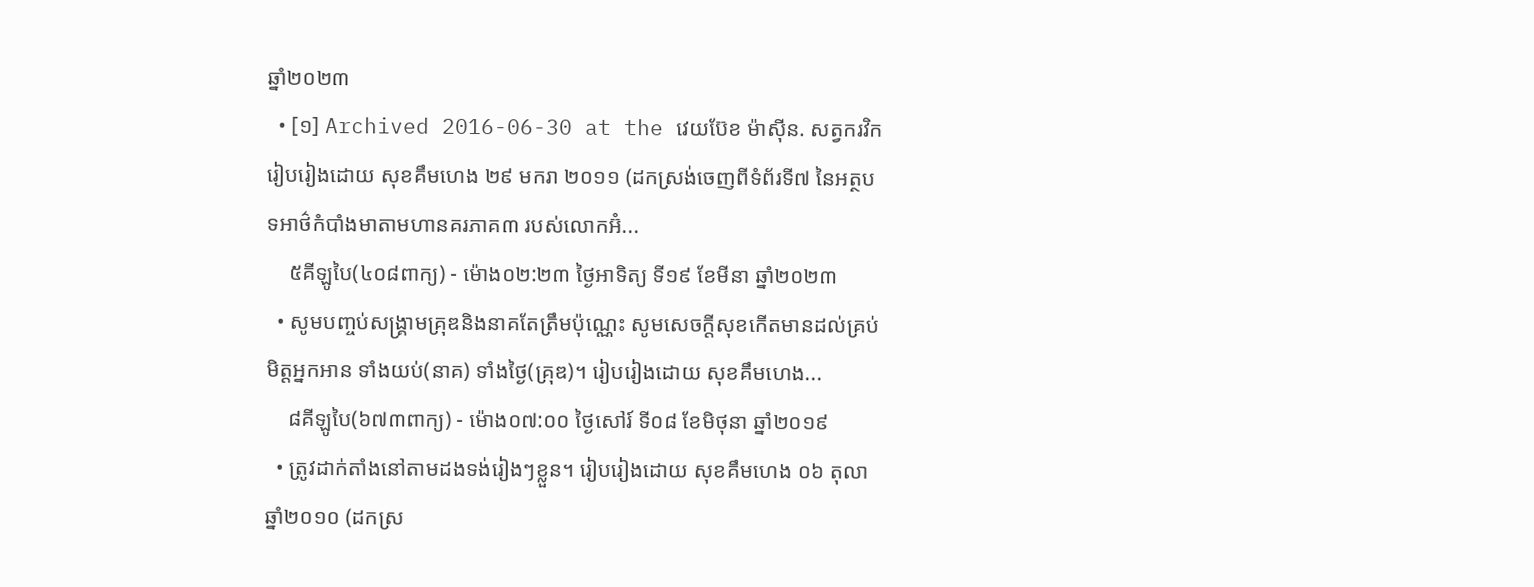ឆ្នាំ២០២៣
  • [១] Archived 2016-06-30 at the វេយប៊ែខ ម៉ាស៊ីន. សត្វករវិក រៀបរៀងដោយ សុខគឹមហេង ២៩ មករា ២០១១ (ដកស្រង់ចេញពីទំព័រទី៧ នៃអត្ថបទអាថ៌កំបាំងមាតាមហានគរភាគ៣ របស់លោកអ៊ំ...
    ៥គីឡូបៃ(៤០៨ពាក្យ) - ម៉ោង០២:២៣ ថ្ងៃអាទិត្យ ទី១៩ ខែមីនា ឆ្នាំ២០២៣
  • សូមបញ្ចប់សង្គ្រាមគ្រុឌនិងនាគតែត្រឹមប៉ុណ្ណេះ សូមសេចក្តីសុខកើតមានដល់គ្រប់មិត្តអ្នកអាន ទាំងយប់(នាគ) ទាំងថ្ងៃ(គ្រុឌ)។ រៀបរៀងដោយ សុខគឹមហេង...
    ៨គីឡូបៃ(៦៧៣ពាក្យ) - ម៉ោង០៧:០០ ថ្ងៃសៅរ៍ ទី០៨ ខែមិថុនា ឆ្នាំ២០១៩
  • ត្រូវដាក់តាំងនៅតាមដងទង់រៀងៗខ្លួន។ រៀបរៀងដោយ សុខគឹមហេង ០៦ តុលា ឆ្នាំ២០១០ (ដកស្រ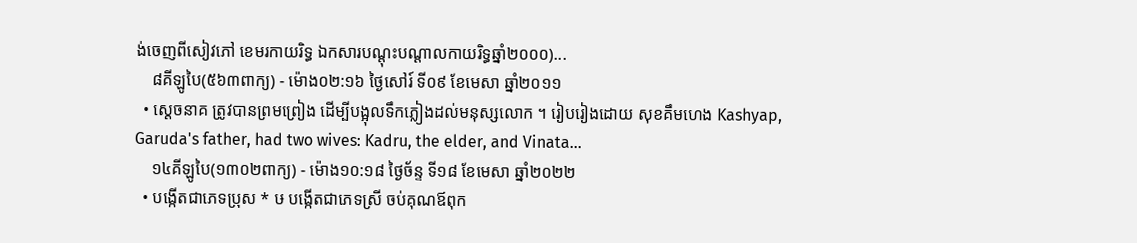ង់ចេញពីសៀវភៅ ខេមរកាយរិទ្ធ ឯកសារបណ្តុះបណ្ដាលកាយរិទ្ធឆ្នាំ២០០០)...
    ៨គីឡូបៃ(៥៦៣ពាក្យ) - ម៉ោង០២:១៦ ថ្ងៃសៅរ៍ ទី០៩ ខែមេសា ឆ្នាំ២០១១
  • ស្ដេចនាគ ត្រូវបានព្រមព្រៀង ដើម្បីបង្អុលទឹកភ្លៀងដល់មនុស្សលោក ។ រៀបរៀងដោយ សុខគឹមហេង Kashyap, Garuda's father, had two wives: Kadru, the elder, and Vinata...
    ១៤គីឡូបៃ(១៣០២ពាក្យ) - ម៉ោង១០:១៨ ថ្ងៃច័ន្ទ ទី១៨ ខែមេសា ឆ្នាំ២០២២
  • បង្កើតជាភេទប្រុស * ឞ បង្កើតជាភេទស្រី ចប់គុណឪពុក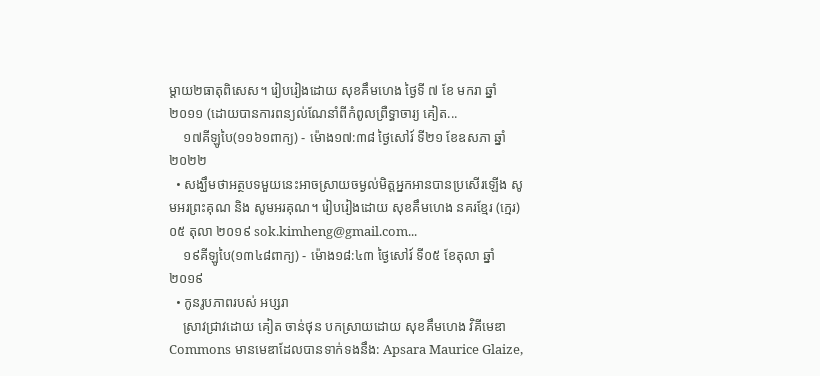ម្តាយ២ធាតុពិសេស។ រៀបរៀងដោយ សុខគឹមហេង ថ្ងៃទី ៧ ខែ មករា ឆ្នាំ២០១១ (ដោយបានការពន្យល់ណែនាំពីកំពូលព្រឺទ្ធាចារ្យ គៀត...
    ១៧គីឡូបៃ(១១៦១ពាក្យ) - ម៉ោង១៧:៣៨ ថ្ងៃសៅរ៍ ទី២១ ខែឧសភា ឆ្នាំ២០២២
  • សង្ឃឹមថាអត្ថបទមួយនេះអាចស្រាយចម្ងល់មិត្តអ្នកអានបានប្រសើរឡើង សូមអរព្រះគុណ និង សូមអរគុណ។ រៀបរៀងដោយ សុខគឹមហេង នគរខ្មែរ (ក្មេរ) ០៥ តុលា ២០១៩ sok.kimheng@gmail.com...
    ១៩គីឡូបៃ(១៣៤៨ពាក្យ) - ម៉ោង១៨:៤៣ ថ្ងៃសៅរ៍ ទី០៥ ខែតុលា ឆ្នាំ២០១៩
  • កូនរូបភាពរបស់ អប្សរា
    ស្រាវជ្រាវដោយ គៀត ចាន់ថុន បកស្រាយដោយ សុខគឹមហេង វិគីមេឌា Commons មានមេឌាដែលបានទាក់ទងនឹង: Apsara Maurice Glaize,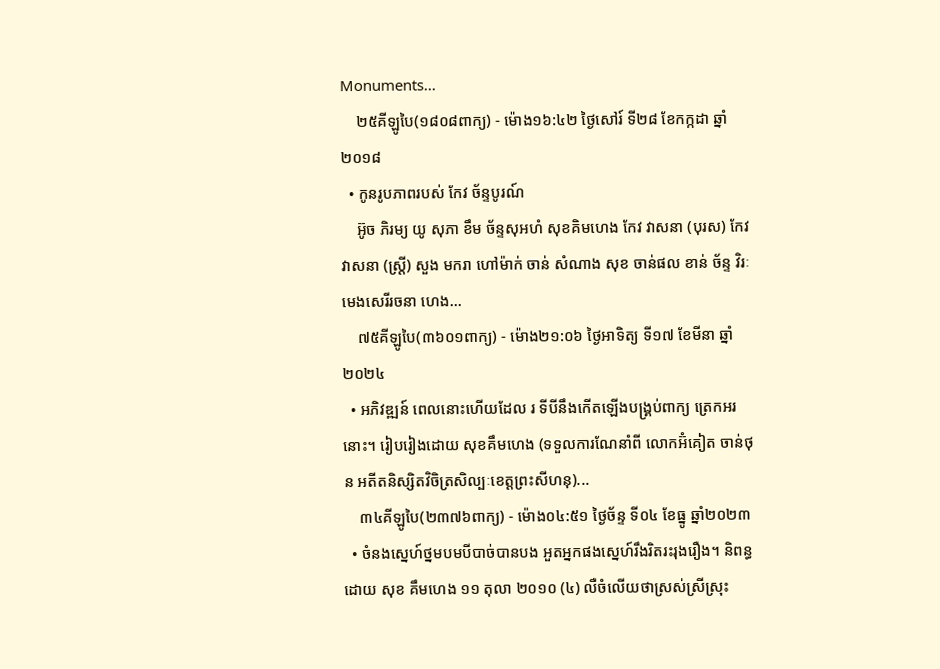Monuments...
    ២៥គីឡូបៃ(១៨០៨ពាក្យ) - ម៉ោង១៦:៤២ ថ្ងៃសៅរ៍ ទី២៨ ខែកក្កដា ឆ្នាំ២០១៨
  • កូនរូបភាពរបស់ កែវ ច័ន្ទបូរណ៍
    អ៊ូច ភិរម្យ យូ សុភា ខឹម ច័ន្ទសុអហំ សុខគិមហេង កែវ វាសនា (បុរស) កែវ វាសនា (ស្ត្រី) សួង មករា ហៅម៉ាក់ ចាន់ សំណាង សុខ ចាន់ផល ខាន់ ច័ន្ទ វិរៈ មេងសេរីរចនា ហេង...
    ៧៥គីឡូបៃ(៣៦០១ពាក្យ) - ម៉ោង២១:០៦ ថ្ងៃអាទិត្យ ទី១៧ ខែមីនា ឆ្នាំ២០២៤
  • អភិវឌ្ឍន៍ ពេលនោះហើយដែល រ ទីបីនឹងកើតឡើងបង្គ្រប់ពាក្យ ត្រេកអរនោះ។ រៀបរៀងដោយ សុខគឹមហេង (ទទួលការណែនាំពី លោកអ៊ំគៀត ចាន់ថុន អតីតនិស្សិតវិចិត្រសិល្បៈខេត្តព្រះសីហនុ)...
    ៣៤គីឡូបៃ(២៣៧៦ពាក្យ) - ម៉ោង០៤:៥១ ថ្ងៃច័ន្ទ ទី០៤ ខែធ្នូ ឆ្នាំ២០២៣
  • ចំនងស្នេហ៍ថ្នមបមបីបាច់បានបង អួតអ្នកផងស្នេហ៍រឹងរិតរះរុងរឿង។ និពន្ធដោយ សុខ គឹមហេង ១១ តុលា ២០១០ (៤) លឺចំលើយថាស្រស់ស្រីស្រុះ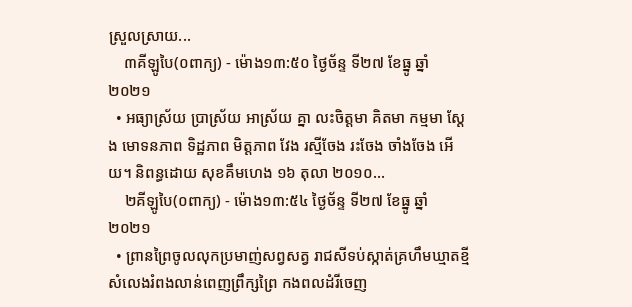ស្រួលស្រាយ...
    ៣គីឡូបៃ(០ពាក្យ) - ម៉ោង១៣:៥០ ថ្ងៃច័ន្ទ ទី២៧ ខែធ្នូ ឆ្នាំ២០២១
  • អធ្យាស្រ័យ ប្រាស្រ័យ អាស្រ័យ គ្នា លះចិត្តមា គិតមា កម្មមា ស្ដែង មោទនភាព ទិដ្ឋភាព មិត្តភាព វែង រស្មីចែង រះចែង ចាំងចែង អើយ។ និពន្ធដោយ សុខគឹមហេង ១៦ តុលា ២០១០...
    ២គីឡូបៃ(០ពាក្យ) - ម៉ោង១៣:៥៤ ថ្ងៃច័ន្ទ ទី២៧ ខែធ្នូ ឆ្នាំ២០២១
  • ព្រានព្រៃចូលលុកប្រមាញ់សព្វសត្វ រាជសីទប់ស្កាត់គ្រហឹមឃ្មាតខ្មី សំលេងរំពងលាន់ពេញព្រឹក្សព្រៃ កងពលដំរីចេញ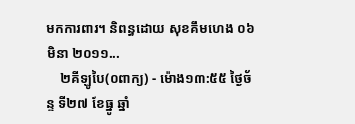មកការពារ។ និពន្ធដោយ សុខគឹមហេង ០៦ មិនា ២០១១...
    ២គីឡូបៃ(០ពាក្យ) - ម៉ោង១៣:៥៥ ថ្ងៃច័ន្ទ ទី២៧ ខែធ្នូ ឆ្នាំ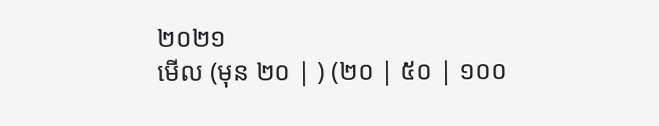២០២១
មើល (មុន ២០ | ) (២០ | ៥០ | ១០០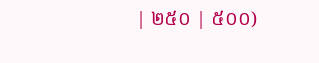| ២៥០ | ៥០០)